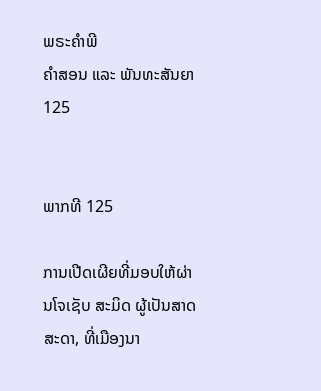ພຣະຄຳພີ
ຄຳສອນ ແລະ ພັນທະສັນຍາ 125


ພາກທີ 125

ການເປີດເຜີຍທີ່ມອບໃຫ້ຜ່ານໂຈເຊັບ ສະມິດ ຜູ້ເປັນສາດສະດາ, ທີ່ເມືອງນາ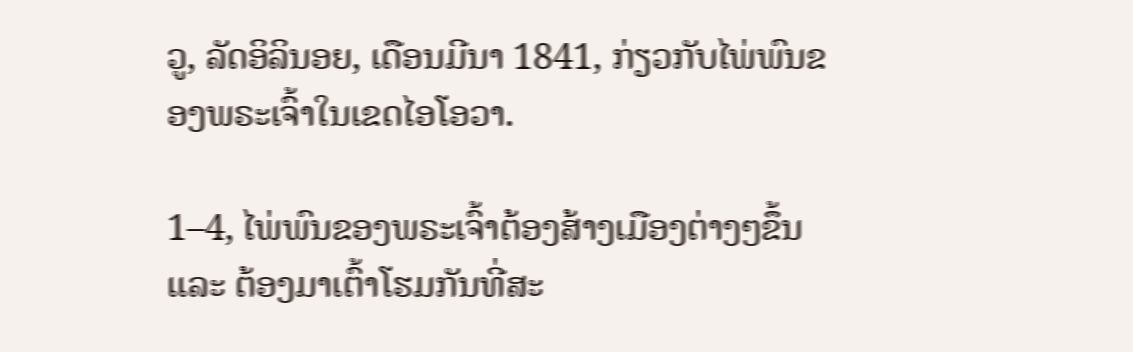ວູ, ລັດອິລິນອຍ, ເດືອນມີນາ 1841, ກ່ຽວກັບໄພ່ພົນຂອງພຣະເຈົ້າໃນເຂດໄອໂອວາ.

1–4, ໄພ່ພົນຂອງພຣະເຈົ້າຕ້ອງສ້າງເມືອງຕ່າງໆຂຶ້ນ ແລະ ຕ້ອງມາເຕົ້າໂຮມກັນທີ່ສະ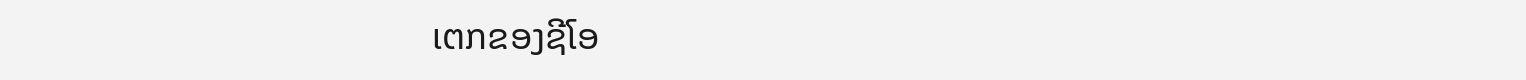ເຕກຂອງຊີໂອ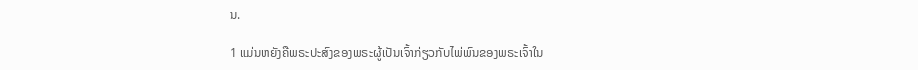ນ.

1 ແມ່ນຫຍັງຄືພຣະປະສົງຂອງພຣະຜູ້ເປັນເຈົ້າກ່ຽວກັບໄພ່ພົນຂອງພຣະເຈົ້າໃນ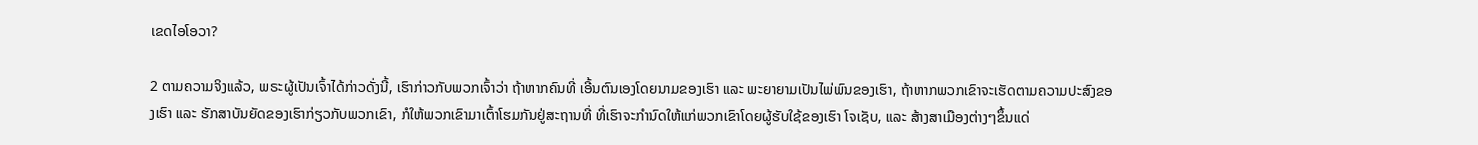ເຂດໄອໂອວາ?

2 ຕາມຄວາມຈິງແລ້ວ, ພຣະຜູ້ເປັນເຈົ້າໄດ້ກ່າວດັ່ງນີ້, ເຮົາກ່າວກັບພວກເຈົ້າວ່າ ຖ້າຫາກຄົນທີ່ ເອີ້ນຕົນເອງໂດຍນາມຂອງເຮົາ ແລະ ພະຍາຍາມເປັນໄພ່ພົນຂອງເຮົາ, ຖ້າຫາກພວກເຂົາຈະເຮັດຕາມຄວາມປະສົງຂອງເຮົາ ແລະ ຮັກສາບັນຍັດຂອງເຮົາກ່ຽວກັບພວກເຂົາ, ກໍໃຫ້ພວກເຂົາມາເຕົ້າໂຮມກັນຢູ່ສະຖານທີ່ ທີ່ເຮົາຈະກຳນົດໃຫ້ແກ່ພວກເຂົາໂດຍຜູ້ຮັບໃຊ້ຂອງເຮົາ ໂຈເຊັບ, ແລະ ສ້າງສາເມືອງຕ່າງໆຂຶ້ນແດ່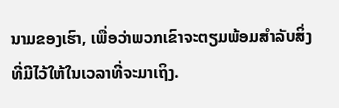ນາມຂອງເຮົາ, ເພື່ອວ່າພວກເຂົາຈະຕຽມພ້ອມສຳລັບສິ່ງທີ່ມີໄວ້ໃຫ້ໃນເວລາທີ່ຈະມາເຖິງ.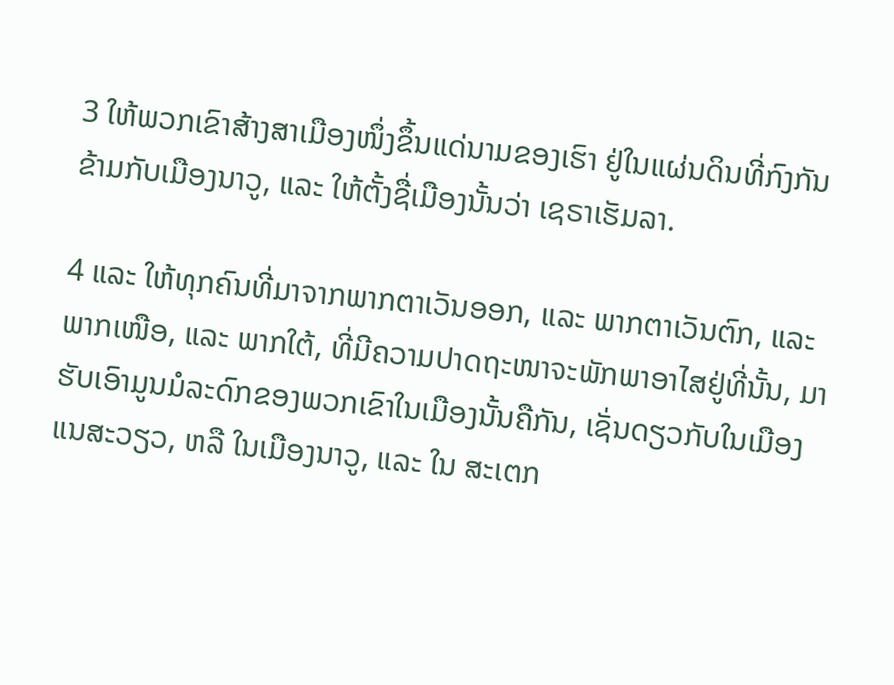3 ໃຫ້ພວກເຂົາສ້າງສາເມືອງໜຶ່ງຂຶ້ນແດ່ນາມຂອງເຮົາ ຢູ່ໃນແຜ່ນດິນທີ່ກົງກັນຂ້າມກັບເມືອງນາວູ, ແລະ ໃຫ້ຕັ້ງຊື່ເມືອງນັ້ນວ່າ ເຊຣາເຮັມລາ.

4 ແລະ ໃຫ້ທຸກຄົນທີ່ມາຈາກພາກຕາເວັນອອກ, ແລະ ພາກຕາເວັນຕົກ, ແລະ ພາກເໜືອ, ແລະ ພາກໃຕ້, ທີ່ມີຄວາມປາດຖະໜາຈະພັກພາອາໄສຢູ່ທີ່ນັ້ນ, ມາຮັບເອົາມູນມໍລະດົກຂອງພວກເຂົາໃນເມືອງນັ້ນຄືກັນ, ເຊັ່ນດຽວກັບໃນເມືອງ ແນສະວຽວ, ຫລື ໃນເມືອງນາວູ, ແລະ ໃນ ສະເຕກ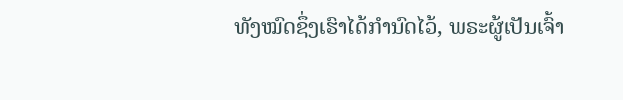ທັງໝົດຊຶ່ງເຮົາໄດ້ກຳນົດໄວ້, ພຣະຜູ້ເປັນເຈົ້າ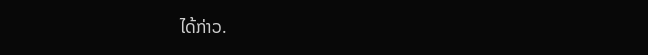ໄດ້ກ່າວ.